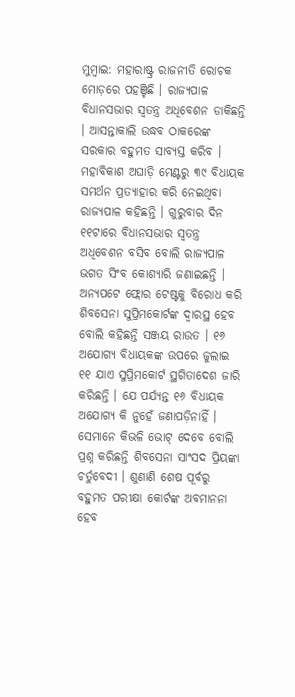ମୁମ୍ବାଇ: ମହାରାଷ୍ଟ୍ର ରାଜନୀତି ରୋଚକ ମୋଡ଼ରେ ପହଞ୍ଚିଛି । ରାଜ୍ୟପାଳ ବିଧାନସଭାର ସ୍ୱତନ୍ତ୍ର ଅଧିବେଶନ ଡାକିଛନ୍ତି । ଆସନ୍ତାକାଲି ଉଦ୍ଧବ ଠାକରେଙ୍କ ସରକାର ବହୁମତ ସାବ୍ୟସ୍ତ କରିବ । ମହାବିକାଶ ଅଘାଡ଼ି ମେଣ୍ଟରୁ ୩୯ ବିଧାୟକ ସମର୍ଥନ ପ୍ରତ୍ୟାହାର କରି ନେଇଥିବା ରାଜ୍ୟପାଳ କହିଛନ୍ତି । ଗୁରୁବାର ଦିନ ୧୧ଟାରେ ବିଧାନସଭାର ସ୍ୱତନ୍ତ୍ର ଅଧିବେଶନ ବସିବ ବୋଲି ରାଜ୍ୟପାଳ ଭଗତ ସିଂବ କୋଶ୍ୟାରି ଜଣାଇଛନ୍ତି ।
ଅନ୍ୟପଟେ ଫ୍ଲୋର ଟେଷ୍ଟକୁ ବିରୋଧ କରି ଶିବସେନା ସୁପ୍ରିମକୋର୍ଟଙ୍କ ଦ୍ୱାରସ୍ଥ ହେବ ବୋଲି କହିଛନ୍ତି ସଞ୍ଜୟ ରାଉତ । ୧୬ ଅଯୋଗ୍ୟ ବିଧାୟକଙ୍କ ଉପରେ ଜୁଲାଇ ୧୧ ଯାଏ ସୁପ୍ରିମକୋର୍ଟ ସ୍ଥଗିତାଦେଶ ଜାରି କରିଛନ୍ତି । ଯେ ପର୍ଯ୍ୟନ୍ତ ୧୬ ବିଧାୟକ ଅଯୋଗ୍ୟ କି ନୁହେଁ ଜଣାପଡ଼ିନାହିଁ । ସେମାନେ କିଭଳି ଭୋଟ୍ ଦେବେ ବୋଲି ପ୍ରଶ୍ନ କରିଛନ୍ତି ଶିବସେନା ସାଂସଦ ପ୍ରିୟଙ୍କା ଚର୍ତୁବେଦୀ । ଶୁଣାଣି ଶେଷ ପୂର୍ବରୁ ବହୁମତ ପରୀକ୍ଷା କୋର୍ଟଙ୍କ ଅବମାନନା ହେବ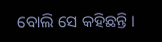ବୋଲି ସେ କହିଛନ୍ତି ।